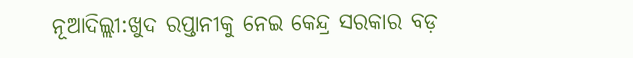ନୂଆଦିଲ୍ଲୀ:ଖୁଦ ରପ୍ତାନୀକୁ ନେଇ କେନ୍ଦ୍ର ସରକାର ବଡ଼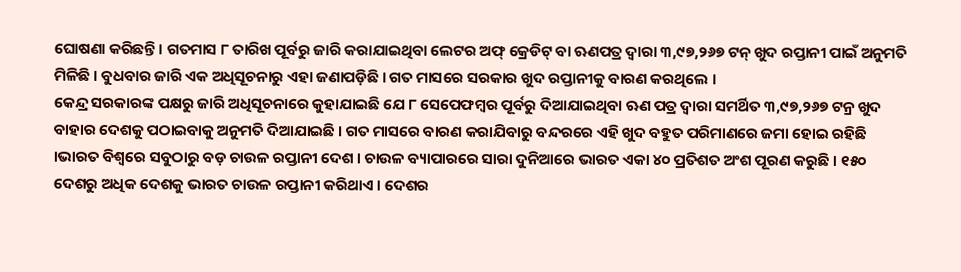ଘୋଷଣା କରିଛନ୍ତି । ଗତମାସ ୮ ତାରିଖ ପୂର୍ବରୁ ଜାରି କରାଯାଇଥିବା ଲେଟର ଅଫ୍ କ୍ରେଡିଟ୍ ବା ଋଣପତ୍ର ଦ୍ୱାରା ୩,୯୭,୨୬୭ ଟନ୍ ଖୁଦ ରପ୍ତାନୀ ପାଇଁ ଅନୁମତି ମିଳିଛି । ବୁଧବାର ଜାରି ଏକ ଅଧିସୂଚନାରୁ ଏହା ଜଣାପଡ଼ିଛି । ଗତ ମାସରେ ସରକାର ଖୁଦ ରପ୍ତାନୀକୁ ବାରଣ କରଥିଲେ ।
କେନ୍ଦ୍ର ସରକାରଙ୍କ ପକ୍ଷରୁ ଜାରି ଅଧିସୂଚନାରେ କୁହାଯାଇଛି ଯେ ୮ ସେପେଫମ୍ବର ପୂର୍ବରୁ ଦିଆଯାଇଥିବା ଋଣ ପତ୍ର ଦ୍ୱାରା ସମର୍ଥିତ ୩,୯୭,୨୬୭ ଟନ୍ର ଖୁଦ ବାହାର ଦେଶକୁ ପଠାଇବାକୁ ଅନୁମତି ଦିଆଯାଇଛି । ଗତ ମାସରେ ବାରଣ କରାଯିବାରୁ ବନ୍ଦରରେ ଏହି ଖୁଦ ବହୁତ ପରିମାଣରେ ଜମା ହୋଇ ରହିଛି ।ଭାରତ ବିଶ୍ୱରେ ସବୁଠାରୁ ବଡ଼ ଚାଉଳ ରପ୍ତାନୀ ଦେଶ । ଚାଉଳ ବ୍ୟାପାରରେ ସାରା ଦୁନିଆରେ ଭାରତ ଏକା ୪୦ ପ୍ରତିଶତ ଅଂଶ ପୂରଣ କରୁଛି । ୧୫୦ ଦେଶରୁ ଅଧିକ ଦେଶକୁ ଭାରତ ଚାଉଳ ରପ୍ତାନୀ କରିଥାଏ । ଦେଶର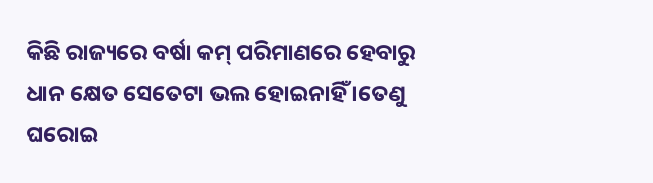କିଛି ରାଜ୍ୟରେ ବର୍ଷା କମ୍ ପରିମାଣରେ ହେବାରୁ ଧାନ କ୍ଷେତ ସେତେଟା ଭଲ ହୋଇନାହିଁ ।ତେଣୁ ଘରୋଇ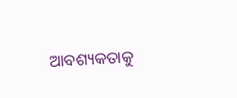ଆବଶ୍ୟକତାକୁ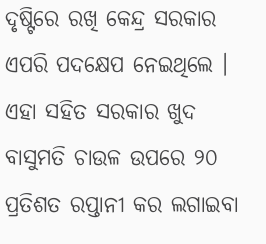ଦୃଷ୍ଟିରେ ରଖି କେନ୍ଦ୍ର ସରକାର ଏପରି ପଦକ୍ଷେପ ନେଇଥିଲେ । ଏହା ସହିତ ସରକାର ଖୁଦ ବାସୁମତି ଚାଉଳ ଉପରେ ୨୦ ପ୍ରତିଶତ ରପ୍ତାନୀ କର ଲଗାଇବା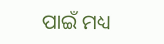ପାଇଁ ମଧ୍ୟ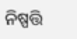ନିଷ୍ପତ୍ତି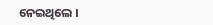ନେଇଥିଲେ ।